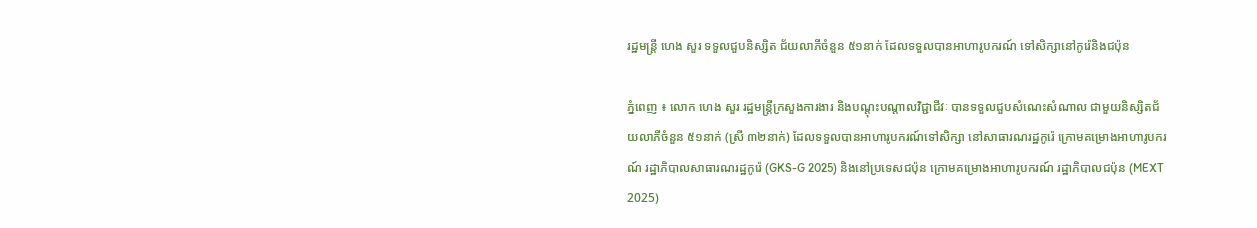រដ្ឋមន្ត្រី ហេង សួរ ទទួលជួបនិស្សិត ជ័យលាភីចំនួន ៥១នាក់ ដែលទទួលបានអាហារូបករណ៍ ទៅសិក្សានៅកូរ៉េនិងជប៉ុន

ភ្នំពេញ ៖ លោក ហេង សួរ រដ្ឋមន្រ្តីក្រសួងការងារ និងបណ្ដុះបណ្ដាលវិជ្ជាជីវៈ បានទទួលជួបសំណេះសំណាល ជាមួយនិស្សិតជ័យលាភីចំនួន ៥១នាក់ (ស្រី ៣២នាក់) ដែលទទួលបានអាហារូបករណ៍ទៅសិក្សា នៅសាធារណរដ្ឋកូរ៉េ ក្រោមគម្រោងអាហារូបករណ៍ រដ្ឋាភិបាលសាធារណរដ្ឋកូរ៉េ (GKS-G 2025) និងនៅប្រទេសជប៉ុន ក្រោមគម្រោងអាហារូបករណ៍ រដ្ឋាភិបាលជប៉ុន (MEXT 2025)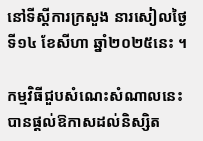នៅទីស្តីការក្រសួង នារសៀលថ្ងៃទី១៤ ខែសីហា ឆ្នាំ២០២៥នេះ ។

កម្មវិធីជួបសំណេះសំណាលនេះ បានផ្តល់ឱកាសដល់និស្សិត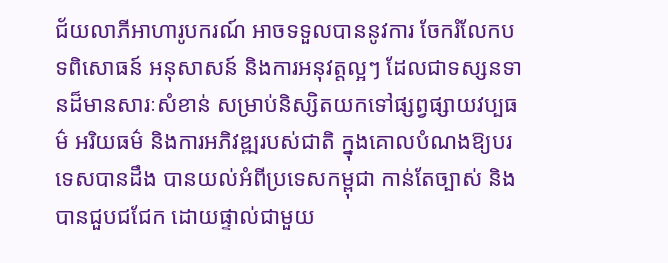ជ័យលាភីអាហារូបករណ៍ អាចទទួលបាននូវការ ចែករំលែកបទពិសោធន៍ អនុសាសន៍ និងការអនុវត្តល្អៗ ដែលជាទស្សនទានដ៏មានសារៈសំខាន់ សម្រាប់និស្សិតយកទៅផ្សព្វផ្សាយវប្បធម៌ អរិយធម៌ និងការអភិវឌ្ឍរបស់ជាតិ ក្នុងគោលបំណងឱ្យបរទេសបានដឹង បានយល់អំពីប្រទេសកម្ពុជា កាន់តែច្បាស់ និងបានជួបជជែក ដោយផ្ទាល់ជាមួយ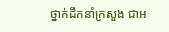ថ្នាក់ដឹកនាំក្រសួង ជាអ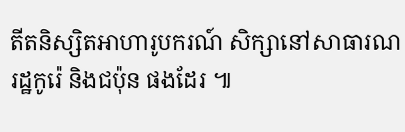តីតនិស្សិតអាហារូបករណ៍ សិក្សានៅសាធារណរដ្ឋកូរ៉េ និងជប៉ុន ផងដែរ ៕